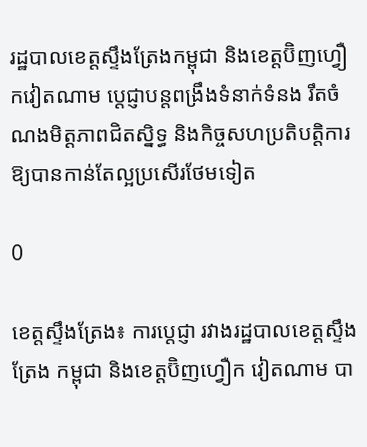រដ្ឋបាលខេត្តស្ទឹងត្រែងកម្ពុជា និងខេត្តប៊ិញហ្វឿកវៀតណាម ប្តេជ្ញាបន្តពង្រឹងទំនាក់ទំនង រឹតចំណងមិត្តភាពជិតស្និទ្ធ និងកិច្ចសហប្រតិបត្តិការ ឱ្យបានកាន់តែល្អប្រសើរថែមទៀត

0

ខេត្តស្ទឹងត្រែង៖ ការប្តេជ្ញា រវាងរដ្ឋបាលខេត្តស្ទឹងត្រែង កម្ពុជា និងខេត្តប៊ិញហ្វឿក វៀតណាម បា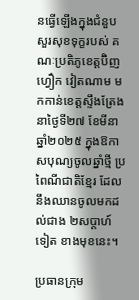នធ្វើឡើងក្នុងជំនួបសួរសុខទុក្ខរបស់ គណៈប្រតិភូខេត្តប៊ិញហ្វឿក វៀតណាម មកកាន់ខេត្តស្ទឹងត្រែង នាថ្ងៃទី២៧ ខែមីនា ឆ្នាំ២០២៥ ក្នុងឱកាសបុណ្យចូលឆ្នាំថ្មី ប្រពៃណីជាតិខ្មែរ ដែលនឹងឈានចូលមកដល់ជាង ២សប្តាហ៍ទៀត ខាងមុខនេះ។

ប្រធានក្រុម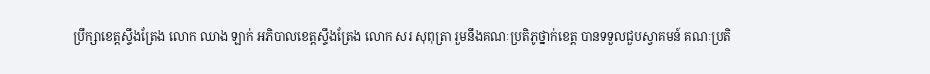ប្រឹក្សាខេត្តស្ទឹងត្រែង លោក ឈាង ឡាក់ អភិបាលខេត្តស្ទឹងត្រែង លោក សរ សុពុត្រា រួមនឹងគណៈប្រតិភូថ្នាក់ខេត្ត បានទទួលជួបស្វាគមន៍ គណៈប្រតិ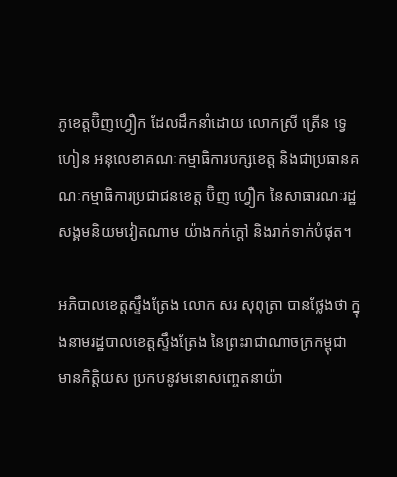ភូខេត្តប៊ិញហ្វឿក ដែលដឹកនាំដោយ លោកស្រី ត្រើន ទ្វេហៀន អនុលេខាគណៈកម្មាធិការបក្សខេត្ត និងជាប្រធានគណៈកម្មាធិការប្រជាជនខេត្ត ប៊ិញ ហ្វឿក នៃសាធារណៈរដ្ឋសង្គមនិយមវៀតណាម យ៉ាងកក់ក្តៅ និងរាក់ទាក់បំផុត។

អភិបាលខេត្តស្ទឹងត្រែង លោក សរ សុពុត្រា បានថ្លែងថា ក្នុងនាមរដ្ឋបាលខេត្តស្ទឹងត្រែង នៃព្រះរាជាណាចក្រកម្ពុជា មានកិត្តិយស ប្រកបនូវមនោសញ្ចេតនាយ៉ា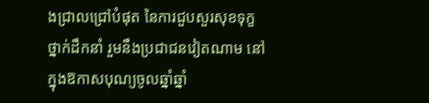ងជ្រាលជ្រៅបំផុត នៃការជួបសួរសុខទុក្ខថ្នាក់ដឹកនាំ រួមនឹងប្រជាជនវៀតណាម នៅក្នុងឱកាសបុណ្យចូលឆ្នាំឆ្នាំ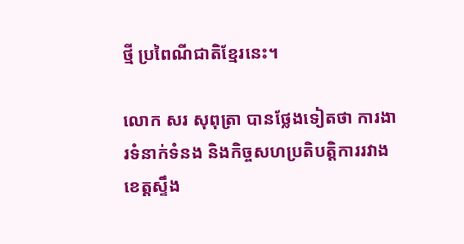ថ្មី ប្រពៃណីជាតិខ្មែរនេះ។

លោក សរ សុពុត្រា បានថ្លែងទៀតថា ការងារទំនាក់ទំនង និងកិច្ចសហប្រតិបត្តិការរវាង ខេត្តស្ទឹង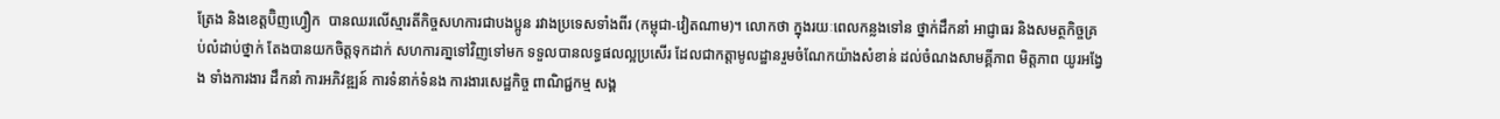ត្រែង និងខេត្តប៊ិញហ្វឿក  បានឈរលើស្មារតីកិច្ចសហការជាបងប្អូន រវាងប្រទេសទាំងពីរ (កម្ពុជា-វៀតណាម)។ លោកថា ក្នុងរយៈពេលកន្លងទៅន ថ្នាក់ដឹកនាំ អាជ្ញាធរ និងសមត្ថកិច្ចគ្រប់លំដាប់ថ្នាក់ តែងបានយកចិត្តទុកដាក់ សហការគា្នទៅវិញទៅមក ទទួលបានលទ្ធផលល្អប្រសើរ ដែលជាកត្តាមូលដ្ឋានរួមចំណែកយ៉ាងសំខាន់ ដល់ចំណងសាមគ្គីភាព មិត្តភាព យូរអង្វែង ទាំងការងារ ដឹកនាំ ការអភិវឌ្ឍន៍ ការទំនាក់ទំនង ការងារសេដ្ឋកិច្ច ពាណិជ្ជកម្ម សង្គ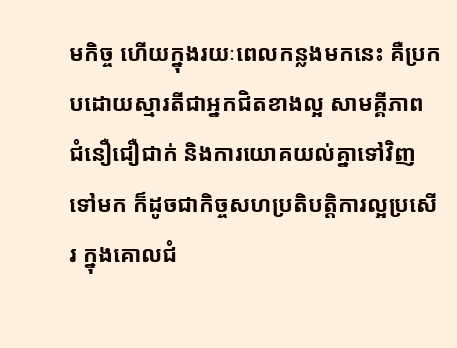មកិច្ច ហើយក្នុងរយៈពេលកន្លងមកនេះ គឺប្រកបដោយស្មារតីជាអ្នកជិតខាងល្អ សាមគ្គីភាព ជំនឿជឿជាក់ និងការយោគយល់គ្នាទៅវិញទៅមក ក៏ដូចជាកិច្ចសហប្រតិបត្តិការល្អប្រសើរ ក្នុងគោលជំ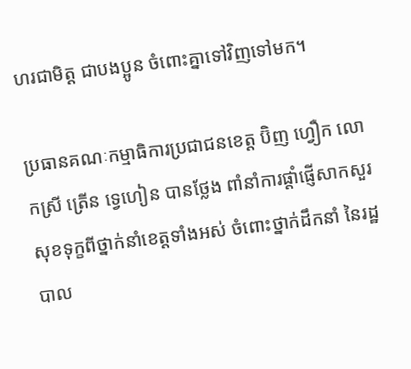ហរជាមិត្ត ជាបងប្អូន ចំពោះគ្នាទៅវិញទៅមក។

ប្រធានគណៈកម្មាធិការប្រជាជនខេត្ត ប៊ិញ ហ្វឿក លោកស្រី ត្រើន ទ្វេហៀន បានថ្លែង ពាំនាំការផ្តាំផ្ញើសាកសួរសុខទុក្ខពីថ្នាក់នាំខេត្តទាំងអស់ ចំពោះថ្នាក់ដឹកនាំ នៃរដ្ឋបាល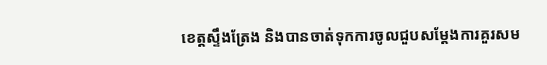ខេត្តស្ទឹងត្រែង និងបានចាត់ទុកការចូលជួបសម្តែងការគួរសម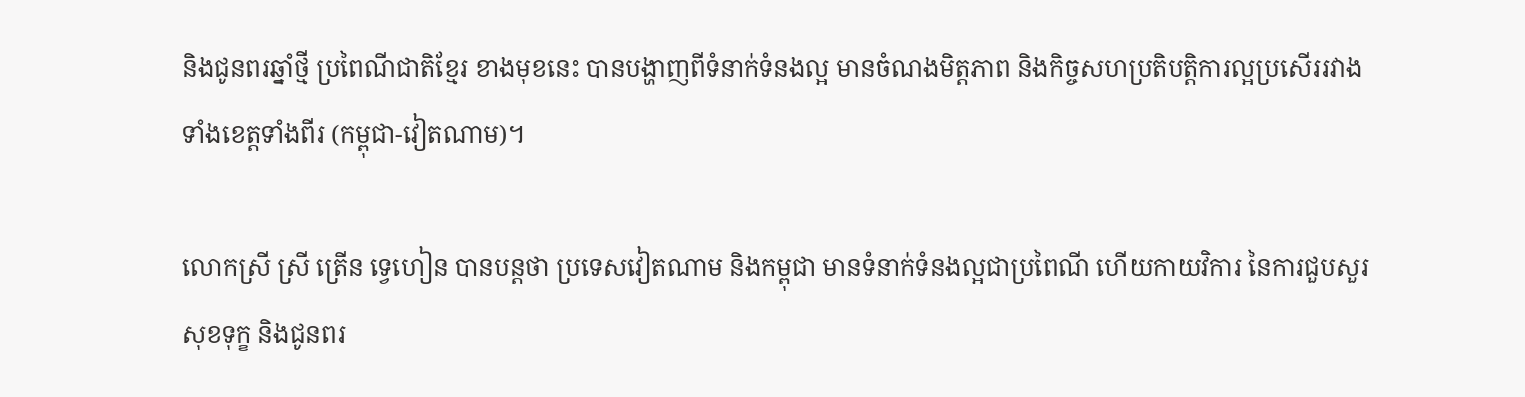និងជូនពរឆ្នាំថ្មី ប្រពៃណីជាតិខ្មែរ ខាងមុខនេះ បានបង្ហាញពីទំនាក់ទំនងល្អ មានចំណងមិត្តភាព និងកិច្ចសហប្រតិបត្តិការល្អប្រសើររវាងទាំងខេត្តទាំងពីរ (កម្ពុជា-វៀតណាម)។

លោកស្រី ស្រី ត្រើន ទ្វេហៀន បានបន្តថា ប្រទេសវៀតណាម និងកម្ពុជា មានទំនាក់ទំនងល្អជាប្រពៃណី ហើយកាយវិការ នៃការជួបសួរសុខទុក្ខ និងជូនពរ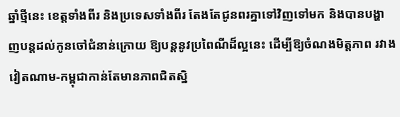ឆ្នាំថ្មីនេះ ខេត្តទាំងពីរ និងប្រទេសទាំងពីរ តែងតែជូនពរគ្នាទៅវិញទៅមក និងបានបង្ហាញបន្តដល់កូនចៅជំនាន់ក្រោយ ឱ្យបន្តនូវប្រពៃណីដ៏ល្អនេះ ដើម្បីឱ្យចំណងមិត្តភាព រវាងវៀតណាម-កម្ពុជាកាន់តែមានភាពជិតស្និ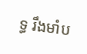ទ្ធ រឹងមាំប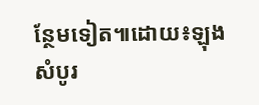ន្ថែមទៀត៕ដោយ៖ឡុង សំបូរ